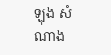ឡុង សំណាង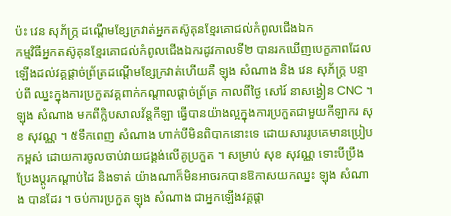ប៉ះ វេន សុភ័ក្រ្ភ ដណ្តើមខ្សែក្រវាត់អ្នកតស៊ូគុនខ្មែរគោជល់កំពូលជើងឯក
កម្មវិធីអ្នកតស៊ូគុនខ្មែរគោជល់កំពូលជើងឯករដូវកាលទី២ បានរកឃើញបេក្ខភាពដែលឡើងដល់វគ្គផ្តាច់ព្រ័ត្រដណ្តើមខ្សែក្រវាត់ហើយគឺ ឡុង សំណាង និង វេន សុភ័ក្ត្រ បន្ទាប់ពី ឈ្នះក្នុងការប្រកួតវគ្គពាក់កណ្តាលផ្តាច់ព្រ័ត្រ កាលពីថ្ងៃ សៅរ៍ នាសង្វៀន CNC ។
ឡុង សំណាង មកពីក្លិបសាលវ័ន្តកីឡា ធ្វើបានយ៉ាងល្អក្នុងការប្រកួតជាមួយកីឡាករ សុខ សុវណ្ណ ។ ៥ទឹកពេញ សំណាង ហាក់បីមិនពិបាកនោះទេ ដោយសាររូបគេមានប្រៀបកម្ពស់ ដោយការចូលចាប់វាយជង្គង់លើគូប្រកួត ។ សម្រាប់ សុខ សុវណ្ណ ទោះបីប្រឹងប្រែងប្តូរកណ្តាប់ដៃ និងទាត់ យ៉ាងណាក៏មិនអាចរកបានឱកាសយកឈ្នះ ឡុង សំណាង បានដែរ ។ ចប់ការប្រកួត ឡុង សំណាង ជាអ្នកឡើងវគ្គផ្តា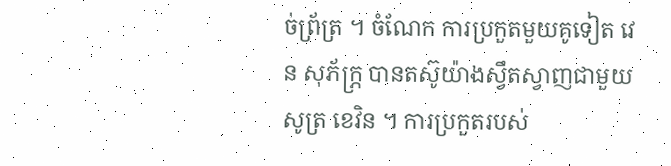ច់ព្រ័ត្រ ។ ចំណែក ការប្រកួតមួយគូទៀត វេន សុភ័ក្ភ្រ បានតស៊ូយ៉ាងស្វឹតស្វាញជាមួយ សូត្រ ខេវិន ។ ការប្រកួតរបស់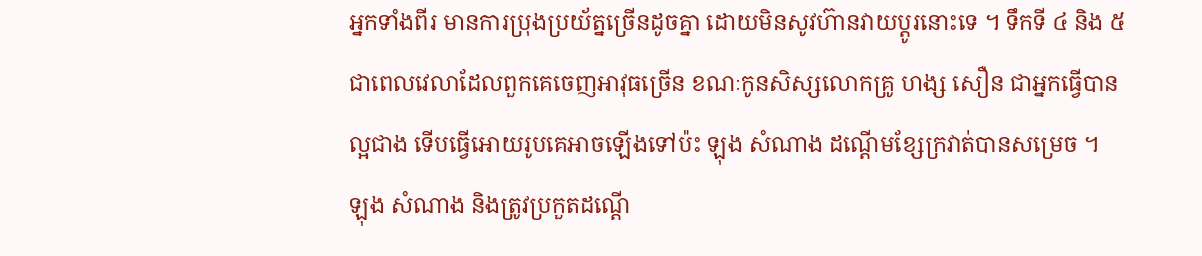អ្នកទាំងពីរ មានការប្រុងប្រយ័ត្នច្រើនដូចគ្នា ដោយមិនសូវហ៊ានវាយប្តូរនោះទេ ។ ទឹកទី ៤ និង ៥ ជាពេលវេលាដែលពួកគេចេញអាវុធច្រើន ខណៈកូនសិស្សលោកគ្រូ ហង្ស សឿន ជាអ្នកធ្វើបានល្អជាង ទើបធ្វើអោយរូបគេអាចឡើងទៅប៉ះ ឡុង សំណាង ដណ្តើមខ្សែក្រវាត់បានសម្រេច ។
ឡុង សំណាង និងត្រូវប្រកួតដណ្តើ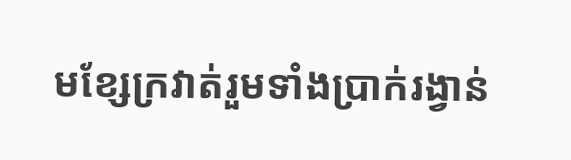មខ្សែក្រវាត់រួមទាំងប្រាក់រង្វាន់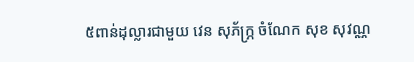៥ពាន់ដុល្លារជាមួយ វេន សុភ័ក្ភ្រ ចំណែក សុខ សុវណ្ណ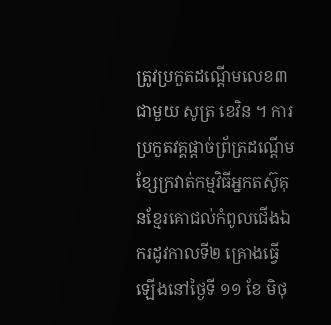ត្រូវប្រកួតដណ្តើមលេខ៣ជាមួយ សូត្រ ខេវិន ។ ការប្រកួតវគ្គផ្តាច់ព្រ័ត្រដណ្តើមខ្សែក្រវាត់កម្មវិធីអ្នកតស៊ូគុនខ្មែរគោជល់កំពូលជើងឯករដូវកាលទី២ គ្រោងធ្វើឡើងនៅថ្ងៃទី ១១ ខែ មិថុ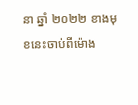នា ឆ្នាំ ២០២២ ខាងមុខនេះចាប់ពីម៉ោង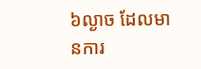៦ល្ងាច ដែលមានការ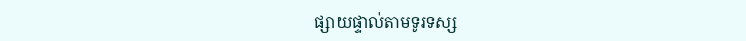ផ្សាយផ្ទាល់តាមទូរទស្ស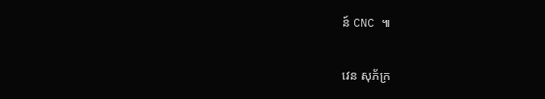ន៍ CNC ៕

វេន សុភ័ក្រ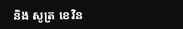និង សូត្រ ខេវិន